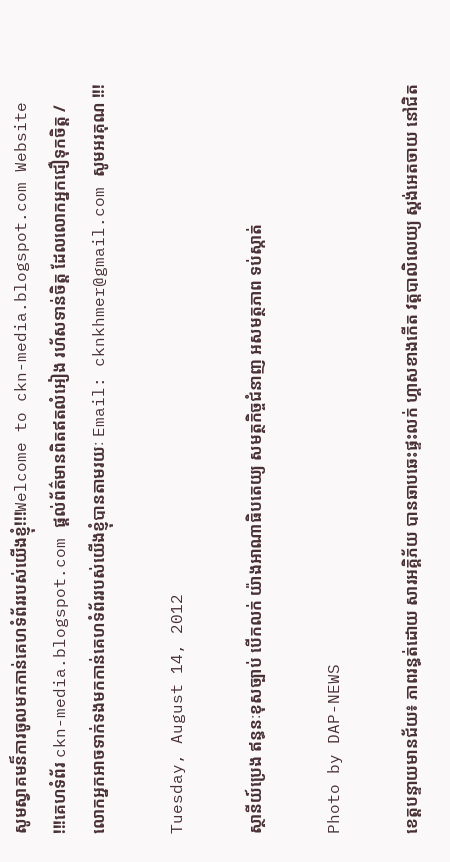សូមស្វាគមន៏ការចូលមកកាន់គេហទំព័ររបស់យើងខ្ញុំ!!!Welcome to ckn-media.blogspot.com Website !!!គេហទំព័រ ckn-media.blogspot.com ផ្តល់ព័ត៌មានពិតឥតលំអៀង រហ័សទាន់ចិត្ត ដែលលោកអ្នកជឿទុកចិត្ត / លោកអ្នកអាចទាក់ទងមកកាន់គេហទំព័ររបស់យើងខ្ញុំបានតាមរយៈ Email: cknkhmer@gmail.com សូមអរគុណ !!!

Tuesday, August 14, 2012

ស្ថានីយ៍ប្រេង ឥន្ធនៈខុសច្បាប់ បើកលក់ យ៉ាងអាណាធិបតេយ្យ សមត្ថកិច្ចជំនាញ អសមត្ថភាព ទប់ស្កាត់

Photo by DAP-NEWS

ខេត្តបន្ទាយមានជ័យ៖ ភាពរន្ធត់ដោយ សារអគ្គិភ័យ បានឆាបឆេះផ្ទះលក់ ហ្គាសខាងកើត វត្តបាលិលេយ្យ ស្តង់អេតចាយ នៅជិត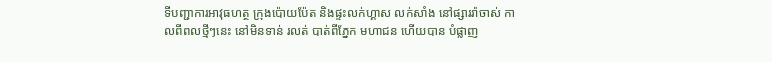ទីបញ្ជាការអាវុធហត្ថ ក្រុងប៉ោយប៉ែត និងផ្ទះលក់ហ្គាស លក់សាំង នៅផ្សាររ៉ាចាស់ កាលពីពលថ្មីៗនេះ នៅមិនទាន់ រលត់ បាត់ពីភ្នែក មហាជន ហើយបាន បំផ្លាញ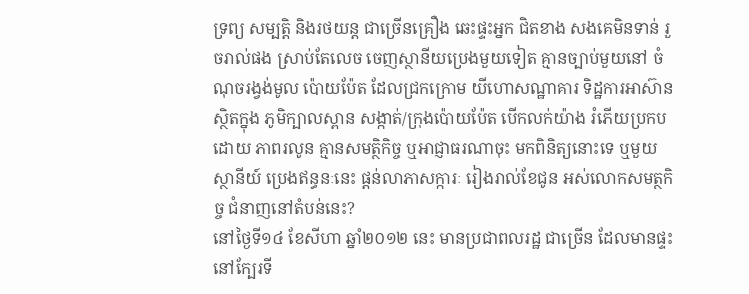ទ្រព្យ សម្បត្តិ និងរថយន្ដ ជាច្រើនគ្រឿង ឆេះផ្ទះអ្នក ជិតខាង សងគេមិនទាន់ រួចរាល់ផង ស្រាប់តែលេច ចេញស្ថានីយប្រេងមួយទៀត គ្មានច្បាប់មួយនៅ ចំណុចរង្វង់មូល ប៉ោយប៉ែត ដែលជ្រកក្រោម យីហោសណ្ឋាគារ ទិដ្ឋការអាស៊ាន ស្ថិតក្នុង ភូមិក្បាលស្ពាន សង្កាត់/ក្រុងប៉ោយប៉ែត បើកលក់យ៉ាង រំភើយប្រកបដោយ ភាពរលូន គ្មានសមត្ថិកិច្ច ឬអាជ្ញាធរណាចុះ មកពិនិត្យនោះទេ ឬមួយស្ថានីយ៍ ប្រេងឥន្ធនៈនេះ ផ្តន់លាភាសក្ការៈ រៀងរាល់ខែជូន អស់លោកសមត្ថកិច្ច ជំនាញនៅតំបន់នេះ?
នៅថ្ងៃទី១៤ ខែសីហា ឆ្នាំ២០១២ នេះ មានប្រជាពលរដ្ឋ ជាច្រើន ដែលមានផ្ទះ នៅក្បែរទី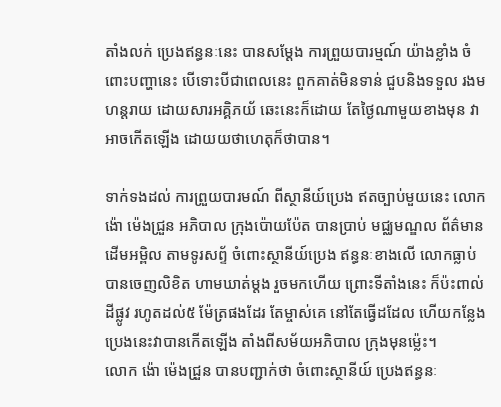តាំងលក់ ប្រេងឥន្ធនៈនេះ បានសម្តែង ការព្រួយបារម្មណ៍ យ៉ាងខ្លាំង ចំពោះបញ្ហានេះ បើទោះបីជាពេលនេះ ពួកគាត់មិនទាន់ ជួបនិងទទួល រងមហន្ដរាយ ដោយសារអគ្គិភយ័ ឆេះនេះក៏ដោយ តែថ្ងៃណាមួយខាងមុន វាអាចកើតឡើង ដោយយថាហេតុក៏ថាបាន។

ទាក់ទងដល់ ការព្រួយបារមណ៍ ពីស្ថានីយ៍ប្រេង ឥតច្បាប់មួយនេះ លោក ង៉ោ ម៉េងជ្រួន អភិបាល ក្រុងប៉ោយប៉ែត បានប្រាប់ មជ្ឈមណ្ឌល ព័ត៌មានដើមអម្ពិល តាមទូរសព្ទ័ ចំពោះស្ថានីយ៍ប្រេង ឥន្ធនៈខាងលើ លោកធ្លាប់ បានចេញលិខិត ហាមឃាត់ម្តង រួចមកហើយ ព្រោះទីតាំងនេះ ក៏ប៉ះពាល់ដីផ្លូវ រហូតដល់៥ ម៉ែត្រផងដែរ តែម្ចាស់គេ នៅតែធ្វើដដែល ហើយកន្លែង ប្រេងនេះវាបានកើតឡើង តាំងពីសម័យអភិបាល ក្រុងមុនម្ល៉េះ។
លោក ង៉ោ ម៉េងជ្រួន បានបញ្ជាក់ថា ចំពោះស្ថានីយ៍ ប្រេងឥន្ធនៈ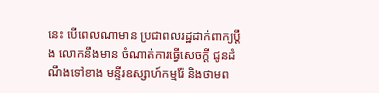នេះ បើពេលណាមាន ប្រជាពលរដ្ឋដាក់ពាក្យប្តឹង លោកនឹងមាន ចំណាត់ការធ្វើសេចក្តី ជូនដំណឹងទៅខាង មន្ទីរឧស្សាហ៍កម្មរ៉ែ និងថាមព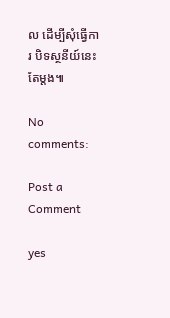ល ដើម្បីសុំធ្វើការ បិទស្ថនីយ៍នេះតែម្តង៕

No comments:

Post a Comment

yes